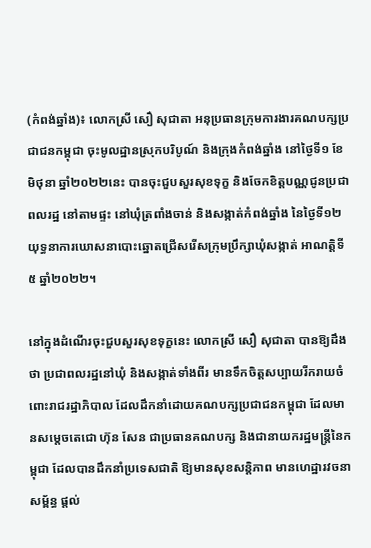(កំពង់ឆ្នាំង)៖ លោកស្រី សឿ សុជាតា អនុប្រធានក្រុមការងារគណបក្សប្រជាជនកម្ពុជា ចុះមូលដ្ឋានស្រុកបរិបូណ៍ និងក្រុងកំពង់ឆ្នាំង នៅថ្ងៃទី១ ខែមិថុនា ឆ្នាំ២០២២នេះ បានចុះជួបសួរសុខទុក្ខ និងចែកខិត្តបណ្ណជូនប្រជាពលរដ្ឋ នៅតាមផ្ទះ នៅឃុំត្រពាំងចាន់ និងសង្កាត់កំពង់ឆ្នាំង នៃថ្ងៃទី១២ យុទ្ធនាការឃោសនាបោះឆ្នោតជ្រើសរើសក្រុមប្រឹក្សាឃុំសង្កាត់ អាណត្តិទី៥ ឆ្នាំ២០២២។

នៅក្នុងដំណើរចុះជួបសួរសុខទុក្ខនេះ លោកស្រី សឿ សុជាតា បានឱ្យដឹងថា ប្រជាពលរដ្ឋនៅឃុំ និងសង្កាត់ទាំងពីរ មានទឹកចិត្តសប្បាយរីករាយចំពោះរាជរដ្ឋាភិបាល ដែលដឹកនាំដោយគណបក្សប្រជាជនកម្ពុជា ដែលមានសម្តេចតេជោ ហ៊ុន សែន ជាប្រធានគណបក្ស និងជានាយករដ្ឋមន្ត្រីនៃកម្ពុជា ដែលបានដឹកនាំប្រទេសជាតិ ឱ្យមានសុខសន្តិភាព មានហេដ្ឋារវចនាសម្ព័ន្ធ ផ្តល់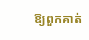ឱ្យពួកគាត់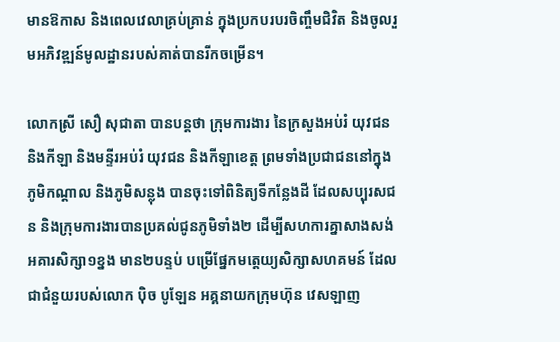មានឱកាស និងពេលវេលាគ្រប់គ្រាន់ ក្នុងប្រកបរបរចិញ្ចឹមជិវិត និងចូលរួមអភិវឌ្ឍន៍មូលដ្ឋានរបស់គាត់បានរីកចម្រើន។

លោកស្រី សឿ សុជាតា បានបន្តថា ក្រុមការងារ នៃក្រសួងអប់រំ យុវជន និងកីឡា និងមន្ទីរអប់រំ យុវជន និងកីឡាខេត្ត ព្រមទាំងប្រជាជននៅក្នុងភូមិកណ្តាល និងភូមិសន្លុង បានចុះទៅពិនិត្យទីកន្លែងដី ដែលសប្បុរសជន និងក្រុមការងារបានប្រគល់ជូនភូមិទាំង២ ដើម្បីសហការគ្នាសាងសង់ អគារសិក្សា១ខ្នង មាន២បន្ទប់ បម្រើផ្នែកមត្តេយ្យសិក្សាសហគមន៍ ដែលជាជំនួយរបស់លោក ប៉ិច បូឡែន អគ្គនាយកក្រុមហ៊ុន វេសឡាញ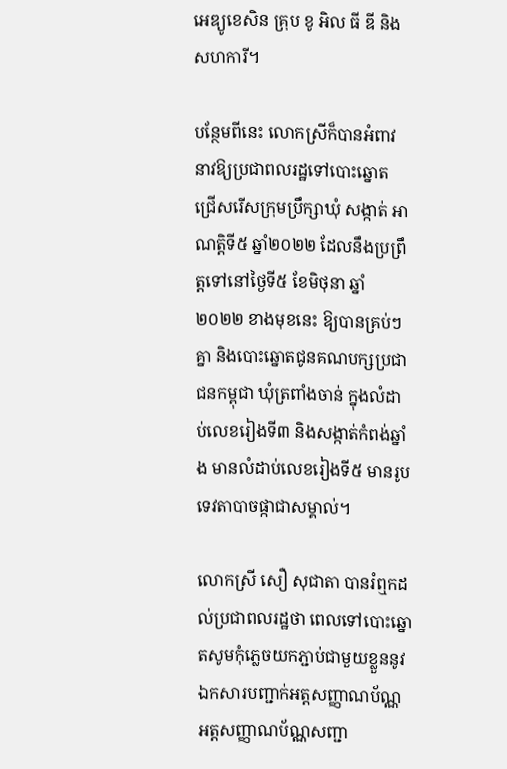អេឌ្យូខេសិន គ្រុប ខូ អិល ធី ឌី និងសហការី។

បន្ថែមពីនេះ លោកស្រីក៏បានអំពាវនាវឱ្យប្រជាពលរដ្ឋទៅបោះឆ្នោតជ្រើសរើសក្រុមប្រឹក្សាឃុំ សង្កាត់ អាណត្តិទី៥ ឆ្នាំ២០២២ ដែលនឹងប្រព្រឹត្តទៅនៅថ្ងៃទី៥ ខែមិថុនា ឆ្នាំ២០២២ ខាងមុខនេះ ឱ្យបានគ្រប់ៗគ្នា និងបោះឆ្នោតជូនគណបក្សប្រជាជនកម្ពុជា ឃុំត្រពាំងចាន់ ក្នុងលំដាប់លេខរៀងទី៣ និងសង្កាត់កំពង់ឆ្នាំង មានលំដាប់លេខរៀងទី៥ មានរូបទេវតាបាចផ្កាជាសម្គាល់។

លោកស្រី សឿ សុជាតា បានរំឮកដល់ប្រជាពលរដ្ឋថា ពេលទៅបោះឆ្នោតសូមកុំភ្លេចយកភ្ជាប់ជាមួយខ្លួននូវឯកសារបញ្ជាក់អត្តសញ្ញាណប័ណ្ណ អត្តសញ្ញាណប័ណ្ណសញ្ជា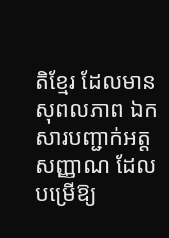តិខ្មែរ ដែលមានសុពលភាព ឯកសារបញ្ជាក់អត្តសញ្ញាណ ដែលបម្រើឱ្យ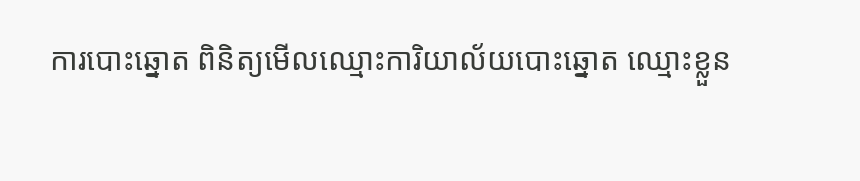ការបោះឆ្នោត ពិនិត្យមើលឈ្មោះការិយាល័យបោះឆ្នោត ឈ្មោះខ្លួន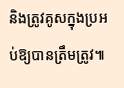និងត្រូវគូសក្នុងប្រអប់ឱ្យបានត្រឹមត្រូវ៕